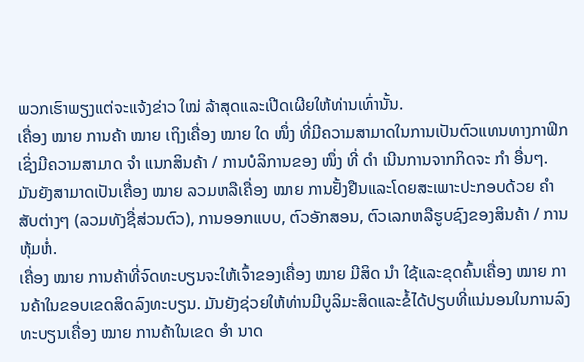ພວກເຮົາພຽງແຕ່ຈະແຈ້ງຂ່າວ ໃໝ່ ລ້າສຸດແລະເປີດເຜີຍໃຫ້ທ່ານເທົ່ານັ້ນ.
ເຄື່ອງ ໝາຍ ການຄ້າ ໝາຍ ເຖິງເຄື່ອງ ໝາຍ ໃດ ໜຶ່ງ ທີ່ມີຄວາມສາມາດໃນການເປັນຕົວແທນທາງກາຟິກເຊິ່ງມີຄວາມສາມາດ ຈຳ ແນກສິນຄ້າ / ການບໍລິການຂອງ ໜຶ່ງ ທີ່ ດຳ ເນີນການຈາກກິດຈະ ກຳ ອື່ນໆ. ມັນຍັງສາມາດເປັນເຄື່ອງ ໝາຍ ລວມຫລືເຄື່ອງ ໝາຍ ການຢັ້ງຢືນແລະໂດຍສະເພາະປະກອບດ້ວຍ ຄຳ ສັບຕ່າງໆ (ລວມທັງຊື່ສ່ວນຕົວ), ການອອກແບບ, ຕົວອັກສອນ, ຕົວເລກຫລືຮູບຊົງຂອງສິນຄ້າ / ການຫຸ້ມຫໍ່.
ເຄື່ອງ ໝາຍ ການຄ້າທີ່ຈົດທະບຽນຈະໃຫ້ເຈົ້າຂອງເຄື່ອງ ໝາຍ ມີສິດ ນຳ ໃຊ້ແລະຂຸດຄົ້ນເຄື່ອງ ໝາຍ ການຄ້າໃນຂອບເຂດສິດລົງທະບຽນ. ມັນຍັງຊ່ວຍໃຫ້ທ່ານມີບູລິມະສິດແລະຂໍ້ໄດ້ປຽບທີ່ແນ່ນອນໃນການລົງທະບຽນເຄື່ອງ ໝາຍ ການຄ້າໃນເຂດ ອຳ ນາດ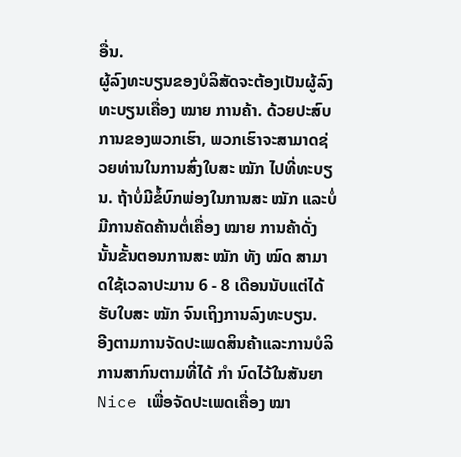ອື່ນ.
ຜູ້ລົງທະບຽນຂອງບໍລິສັດຈະຕ້ອງເປັນຜູ້ລົງທະບຽນເຄື່ອງ ໝາຍ ການຄ້າ. ດ້ວຍປະສົບການຂອງພວກເຮົາ, ພວກເຮົາຈະສາມາດຊ່ວຍທ່ານໃນການສົ່ງໃບສະ ໝັກ ໄປທີ່ທະບຽນ. ຖ້າບໍ່ມີຂໍ້ບົກພ່ອງໃນການສະ ໝັກ ແລະບໍ່ມີການຄັດຄ້ານຕໍ່ເຄື່ອງ ໝາຍ ການຄ້າດັ່ງນັ້ນຂັ້ນຕອນການສະ ໝັກ ທັງ ໝົດ ສາມາດໃຊ້ເວລາປະມານ 6 - 8 ເດືອນນັບແຕ່ໄດ້ຮັບໃບສະ ໝັກ ຈົນເຖິງການລົງທະບຽນ.
ອີງຕາມການຈັດປະເພດສິນຄ້າແລະການບໍລິການສາກົນຕາມທີ່ໄດ້ ກຳ ນົດໄວ້ໃນສັນຍາ Nice ເພື່ອຈັດປະເພດເຄື່ອງ ໝາ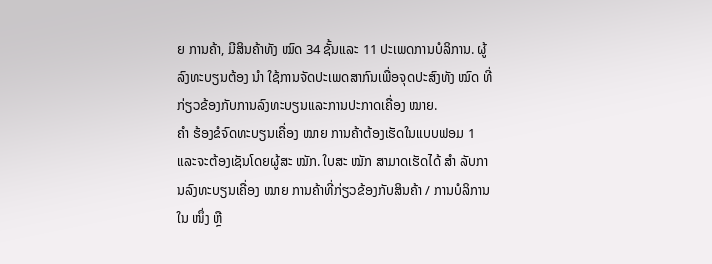ຍ ການຄ້າ, ມີສິນຄ້າທັງ ໝົດ 34 ຊັ້ນແລະ 11 ປະເພດການບໍລິການ. ຜູ້ລົງທະບຽນຕ້ອງ ນຳ ໃຊ້ການຈັດປະເພດສາກົນເພື່ອຈຸດປະສົງທັງ ໝົດ ທີ່ກ່ຽວຂ້ອງກັບການລົງທະບຽນແລະການປະກາດເຄື່ອງ ໝາຍ.
ຄຳ ຮ້ອງຂໍຈົດທະບຽນເຄື່ອງ ໝາຍ ການຄ້າຕ້ອງເຮັດໃນແບບຟອມ 1 ແລະຈະຕ້ອງເຊັນໂດຍຜູ້ສະ ໝັກ. ໃບສະ ໝັກ ສາມາດເຮັດໄດ້ ສຳ ລັບການລົງທະບຽນເຄື່ອງ ໝາຍ ການຄ້າທີ່ກ່ຽວຂ້ອງກັບສິນຄ້າ / ການບໍລິການໃນ ໜຶ່ງ ຫຼື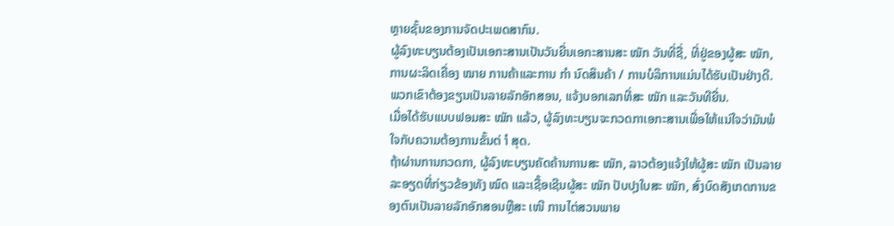ຫຼາຍຊັ້ນຂອງການຈັດປະເພດສາກົນ.
ຜູ້ລົງທະບຽນຕ້ອງເປັນເອກະສານເປັນວັນຍື່ນເອກະສານສະ ໝັກ ວັນທີ່ຊື່, ທີ່ຢູ່ຂອງຜູ້ສະ ໝັກ, ການຜະລິດເຄື່ອງ ໝາຍ ການຄ້າແລະການ ກຳ ນົດສິນຄ້າ / ການບໍລິການແມ່ນໄດ້ຮັບເປັນຢ່າງດີ. ພວກເຂົາຕ້ອງຂຽນເປັນລາຍລັກອັກສອນ, ແຈ້ງບອກເລກທີ່ສະ ໝັກ ແລະວັນທີຍື່ນ.
ເມື່ອໄດ້ຮັບແບບຟອມສະ ໝັກ ແລ້ວ, ຜູ້ລົງທະບຽນຈະກວດກາເອກະສານເພື່ອໃຫ້ແນ່ໃຈວ່າມັນພໍໃຈກັບຄວາມຕ້ອງການຂັ້ນຕ່ ຳ ສຸດ.
ຖ້າຜ່ານການກວດກາ, ຜູ້ລົງທະບຽນຄັດຄ້ານການສະ ໝັກ, ລາວຕ້ອງແຈ້ງໃຫ້ຜູ້ສະ ໝັກ ເປັນລາຍລະອຽດທີ່ກ່ຽວຂ້ອງທັງ ໝົດ ແລະເຊື້ອເຊີນຜູ້ສະ ໝັກ ປັບປຸງໃບສະ ໝັກ, ສົ່ງບົດສັງເກດການຂອງຕົນເປັນລາຍລັກອັກສອນຫຼືສະ ເໜີ ການໄຕ່ສວນພາຍ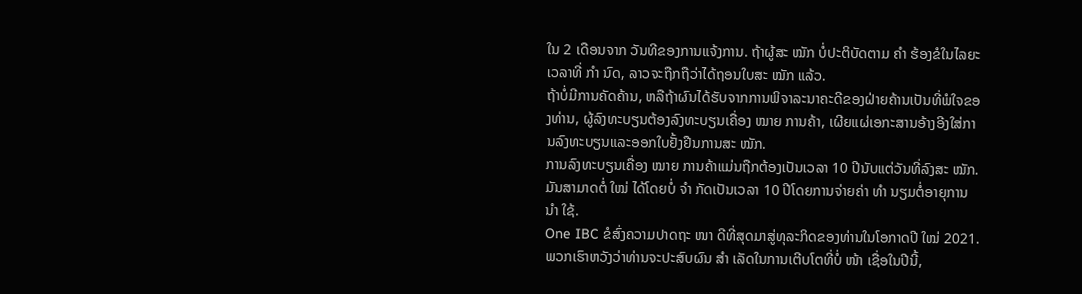ໃນ 2 ເດືອນຈາກ ວັນທີຂອງການແຈ້ງການ. ຖ້າຜູ້ສະ ໝັກ ບໍ່ປະຕິບັດຕາມ ຄຳ ຮ້ອງຂໍໃນໄລຍະເວລາທີ່ ກຳ ນົດ, ລາວຈະຖືກຖືວ່າໄດ້ຖອນໃບສະ ໝັກ ແລ້ວ.
ຖ້າບໍ່ມີການຄັດຄ້ານ, ຫລືຖ້າຜົນໄດ້ຮັບຈາກການພິຈາລະນາຄະດີຂອງຝ່າຍຄ້ານເປັນທີ່ພໍໃຈຂອງທ່ານ, ຜູ້ລົງທະບຽນຕ້ອງລົງທະບຽນເຄື່ອງ ໝາຍ ການຄ້າ, ເຜີຍແຜ່ເອກະສານອ້າງອີງໃສ່ການລົງທະບຽນແລະອອກໃບຢັ້ງຢືນການສະ ໝັກ.
ການລົງທະບຽນເຄື່ອງ ໝາຍ ການຄ້າແມ່ນຖືກຕ້ອງເປັນເວລາ 10 ປີນັບແຕ່ວັນທີ່ລົງສະ ໝັກ. ມັນສາມາດຕໍ່ ໃໝ່ ໄດ້ໂດຍບໍ່ ຈຳ ກັດເປັນເວລາ 10 ປີໂດຍການຈ່າຍຄ່າ ທຳ ນຽມຕໍ່ອາຍຸການ ນຳ ໃຊ້.
One IBC ຂໍສົ່ງຄວາມປາດຖະ ໜາ ດີທີ່ສຸດມາສູ່ທຸລະກິດຂອງທ່ານໃນໂອກາດປີ ໃໝ່ 2021. ພວກເຮົາຫວັງວ່າທ່ານຈະປະສົບຜົນ ສຳ ເລັດໃນການເຕີບໂຕທີ່ບໍ່ ໜ້າ ເຊື່ອໃນປີນີ້,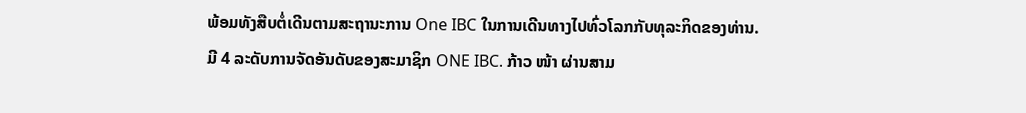ພ້ອມທັງສືບຕໍ່ເດີນຕາມສະຖານະການ One IBC ໃນການເດີນທາງໄປທົ່ວໂລກກັບທຸລະກິດຂອງທ່ານ.
ມີ 4 ລະດັບການຈັດອັນດັບຂອງສະມາຊິກ ONE IBC. ກ້າວ ໜ້າ ຜ່ານສາມ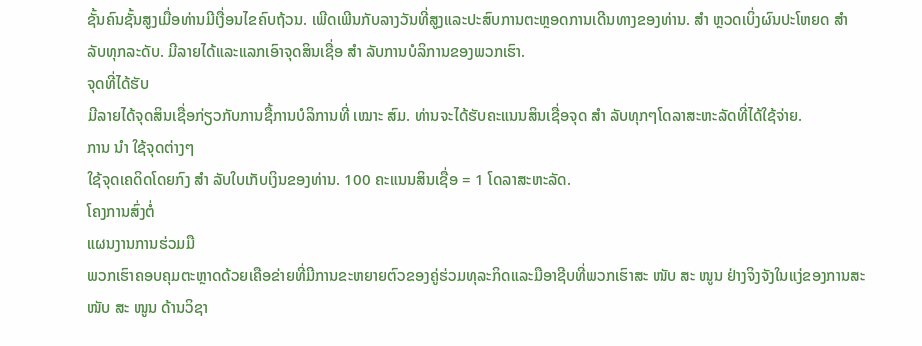ຊັ້ນຄົນຊັ້ນສູງເມື່ອທ່ານມີເງື່ອນໄຂຄົບຖ້ວນ. ເພີດເພີນກັບລາງວັນທີ່ສູງແລະປະສົບການຕະຫຼອດການເດີນທາງຂອງທ່ານ. ສຳ ຫຼວດເບິ່ງຜົນປະໂຫຍດ ສຳ ລັບທຸກລະດັບ. ມີລາຍໄດ້ແລະແລກເອົາຈຸດສິນເຊື່ອ ສຳ ລັບການບໍລິການຂອງພວກເຮົາ.
ຈຸດທີ່ໄດ້ຮັບ
ມີລາຍໄດ້ຈຸດສິນເຊື່ອກ່ຽວກັບການຊື້ການບໍລິການທີ່ ເໝາະ ສົມ. ທ່ານຈະໄດ້ຮັບຄະແນນສິນເຊື່ອຈຸດ ສຳ ລັບທຸກໆໂດລາສະຫະລັດທີ່ໄດ້ໃຊ້ຈ່າຍ.
ການ ນຳ ໃຊ້ຈຸດຕ່າງໆ
ໃຊ້ຈຸດເຄດິດໂດຍກົງ ສຳ ລັບໃບເກັບເງິນຂອງທ່ານ. 100 ຄະແນນສິນເຊື່ອ = 1 ໂດລາສະຫະລັດ.
ໂຄງການສົ່ງຕໍ່
ແຜນງານການຮ່ວມມື
ພວກເຮົາຄອບຄຸມຕະຫຼາດດ້ວຍເຄືອຂ່າຍທີ່ມີການຂະຫຍາຍຕົວຂອງຄູ່ຮ່ວມທຸລະກິດແລະມືອາຊີບທີ່ພວກເຮົາສະ ໜັບ ສະ ໜູນ ຢ່າງຈິງຈັງໃນແງ່ຂອງການສະ ໜັບ ສະ ໜູນ ດ້ານວິຊາ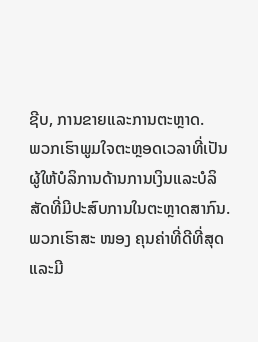ຊີບ, ການຂາຍແລະການຕະຫຼາດ.
ພວກເຮົາພູມໃຈຕະຫຼອດເວລາທີ່ເປັນຜູ້ໃຫ້ບໍລິການດ້ານການເງິນແລະບໍລິສັດທີ່ມີປະສົບການໃນຕະຫຼາດສາກົນ. ພວກເຮົາສະ ໜອງ ຄຸນຄ່າທີ່ດີທີ່ສຸດແລະມີ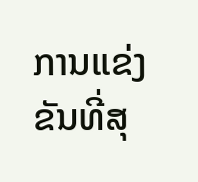ການແຂ່ງຂັນທີ່ສຸ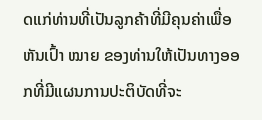ດແກ່ທ່ານທີ່ເປັນລູກຄ້າທີ່ມີຄຸນຄ່າເພື່ອຫັນເປົ້າ ໝາຍ ຂອງທ່ານໃຫ້ເປັນທາງອອກທີ່ມີແຜນການປະຕິບັດທີ່ຈະ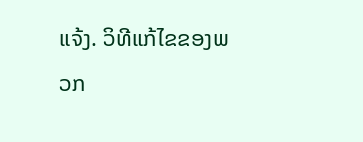ແຈ້ງ. ວິທີແກ້ໄຂຂອງພວກ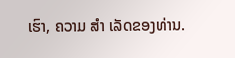ເຮົາ, ຄວາມ ສຳ ເລັດຂອງທ່ານ.